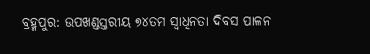ବ୍ରହ୍ମପୁର: ଉପଖଣ୍ଡସ୍ତରୀୟ ୭୪ତମ ସ୍ୱାଧିନତା ଦିବସ ପାଳନ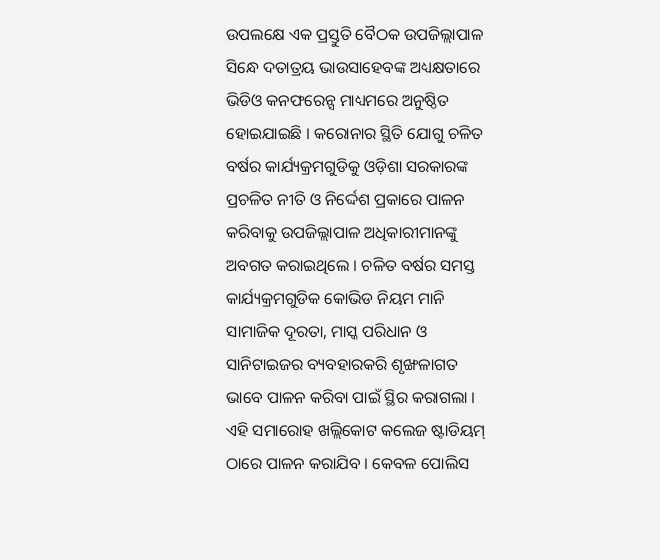ଉପଲକ୍ଷେ ଏକ ପ୍ରସ୍ତୁତି ବୈଠକ ଉପଜିଲ୍ଲାପାଳ ସିନ୍ଧେ ଦତାତ୍ରୟ ଭାଉସାହେବଙ୍କ ଅଧ୍ୟକ୍ଷତାରେ ଭିଡିଓ କନଫରେନ୍ସ ମାଧ୍ୟମରେ ଅନୁଷ୍ଠିତ ହୋଇଯାଇଛି । କରୋନାର ସ୍ଥିତି ଯୋଗୁ ଚଳିତ ବର୍ଷର କାର୍ଯ୍ୟକ୍ରମଗୁଡିକୁ ଓଡ଼ିଶା ସରକାରଙ୍କ ପ୍ରଚଳିତ ନୀତି ଓ ନିର୍ଦ୍ଦେଶ ପ୍ରକାରେ ପାଳନ କରିବାକୁ ଉପଜିଲ୍ଲାପାଳ ଅଧିକାରୀମାନଙ୍କୁ ଅବଗତ କରାଇଥିଲେ । ଚଳିତ ବର୍ଷର ସମସ୍ତ କାର୍ଯ୍ୟକ୍ରମଗୁଡିକ କୋଭିଡ ନିୟମ ମାନି ସାମାଜିକ ଦୂରତା, ମାସ୍କ ପରିଧାନ ଓ ସାନିଟାଇଜର ବ୍ୟବହାରକରି ଶୃଙ୍ଖଳାଗତ ଭାବେ ପାଳନ କରିବା ପାଇଁ ସ୍ଥିର କରାଗଲା । ଏହି ସମାରୋହ ଖଲ୍ଲିକୋଟ କଲେଜ ଷ୍ଟାଡିୟମ୍ ଠାରେ ପାଳନ କରାଯିବ । କେବଳ ପୋଲିସ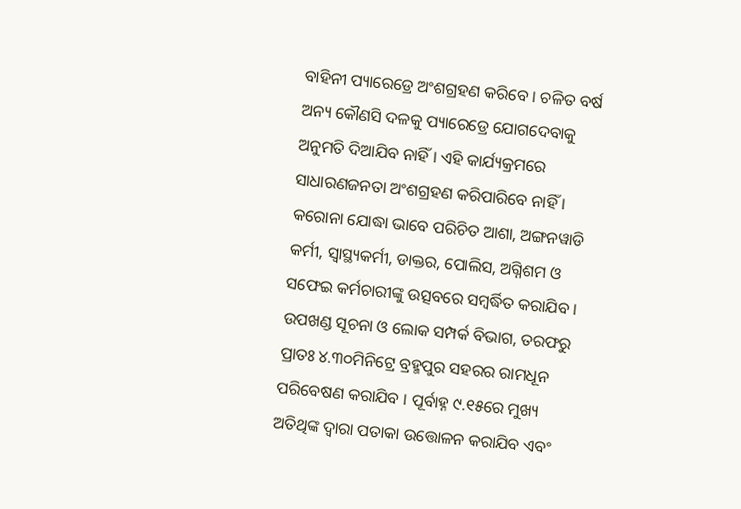ବାହିନୀ ପ୍ୟାରେଡ୍ରେ ଅଂଶଗ୍ରହଣ କରିବେ । ଚଳିତ ବର୍ଷ ଅନ୍ୟ କୌଣସି ଦଳକୁ ପ୍ୟାରେଡ୍ରେ ଯୋଗଦେବାକୁ ଅନୁମତି ଦିଆଯିବ ନାହିଁ । ଏହି କାର୍ଯ୍ୟକ୍ରମରେ ସାଧାରଣଜନତା ଅଂଶଗ୍ରହଣ କରିପାରିବେ ନାହିଁ । କରୋନା ଯୋଦ୍ଧା ଭାବେ ପରିଚିତ ଆଶା, ଅଙ୍ଗନୱାଡି କର୍ମୀ, ସ୍ୱାସ୍ଥ୍ୟକର୍ମୀ, ଡାକ୍ତର, ପୋଲିସ, ଅଗ୍ନିଶମ ଓ ସଫେଇ କର୍ମଚାରୀଙ୍କୁ ଉତ୍ସବରେ ସମ୍ବର୍ଦ୍ଧିତ କରାଯିବ । ଉପଖଣ୍ଡ ସୂଚନା ଓ ଲୋକ ସମ୍ପର୍କ ବିଭାଗ, ତରଫରୁ ପ୍ରାତଃ ୪.୩୦ମିନିଟ୍ରେ ବ୍ରହ୍ମପୁର ସହରର ରାମଧୂନ ପରିବେଷଣ କରାଯିବ । ପୂର୍ବାହ୍ନ ୯.୧୫ରେ ମୁଖ୍ୟ ଅତିଥିଙ୍କ ଦ୍ୱାରା ପତାକା ଉତ୍ତୋଳନ କରାଯିବ ଏବଂ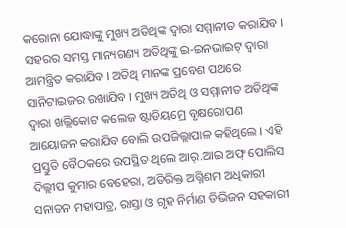କରୋନା ଯୋଦ୍ଧାଙ୍କୁ ମୁଖ୍ୟ ଅତିଥିଙ୍କ ଦ୍ୱାରା ସମ୍ମାନୀତ କରାଯିବ । ସହରର ସମସ୍ତ ମାନ୍ୟଗଣ୍ୟ ଅତିଥିଙ୍କୁ ଇ-ଇନଭାଇଟ୍ ଦ୍ୱାରା ଆମନ୍ତ୍ରିତ କରାଯିବ । ଅତିଥି ମାନଙ୍କ ପ୍ରବେଶ ପଥରେ ସାନିଟାଇଜର ରଖାଯିବ । ମୁଖ୍ୟ ଅତିଥି ଓ ସମ୍ମାନୀତ ଅତିଥିଙ୍କ ଦ୍ୱାରା ଖଲ୍ଲିକୋଟ କଲେଜ ଷ୍ଟାଡିୟମ୍ରେ ବୃକ୍ଷରୋପଣ ଆୟୋଜନ କରାଯିବ ବୋଲି ଉପଜିଲ୍ଲାପାଳ କହିଥିଲେ । ଏହି ପ୍ରସ୍ତୁତି ବୈଠକରେ ଉପସ୍ଥିତ ଥିଲେ ଆର୍.ଆଇ ଅଫ୍ ପୋଲିସ ଦିଲ୍ଲୀପ କୁମାର ବେହେରା, ଅତିରିକ୍ତ ଅଗ୍ନିଶମ ଅଧିକାରୀ ସନାତନ ମହାପାତ୍ର, ରାସ୍ତା ଓ ଗୃହ ନିର୍ମାଣ ଡିଭିଜନ ସହକାରୀ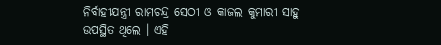ନିର୍ବାହୀଯନ୍ତ୍ରୀ ରାମଚନ୍ଦ୍ର ସେଠୀ ଓ କାଜଲ କୁମାରୀ ସାହୁ ଉପସ୍ଥିତ ଥିଲେ । ଏହି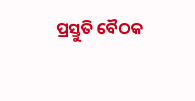ପ୍ରସ୍ତୁତି ବୈଠକ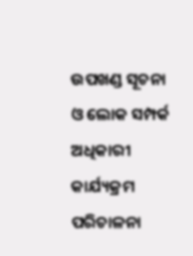ଉପଖଣ୍ଡ ସୂଚନା ଓ ଲୋକ ସମ୍ପର୍କ ଅଧିକାରୀ କାର୍ଯ୍ୟକ୍ରମ ପରିଚାଳନା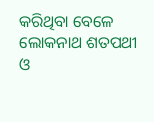କରିଥିବା ବେଳେ ଲୋକନାଥ ଶତପଥୀ ଓ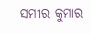ସମୀର କୁମାର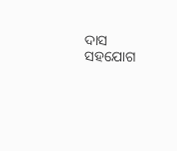ଦାସ ସହଯୋଗ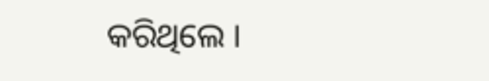କରିଥିଲେ ।